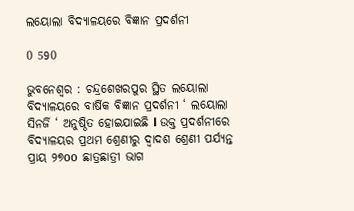ଲୟୋଲା ବିଦ୍ୟାଳୟରେ ବିଜ୍ଞାନ ପ୍ରଦର୍ଶନୀ

0 590

ଭୁବନେଶ୍ୱର : ଚନ୍ଦ୍ରଶେଖରପୁର ସ୍ଥିତ ଲୟୋଲା ବିଦ୍ୟାଳୟରେ ବାର୍ଷିକ ବିଜ୍ଞାନ ପ୍ରଦର୍ଶନୀ ‘ ଲୟୋଲା ସିନର୍ଜି ‘ ଅନୁଷ୍ଠିତ ହୋଇଯାଇଛି l ଉକ୍ତ ପ୍ରଦର୍ଶନୀରେ ବିଦ୍ୟାଳୟର ପ୍ରଥମ ଶ୍ରେଣୀରୁ ଦ୍ୱାଦଶ ଶ୍ରେଣୀ ପର୍ଯ୍ୟନ୍ତ ପ୍ରାୟ ୨୭oo ଛାତ୍ରଛାତ୍ରୀ ଭାଗ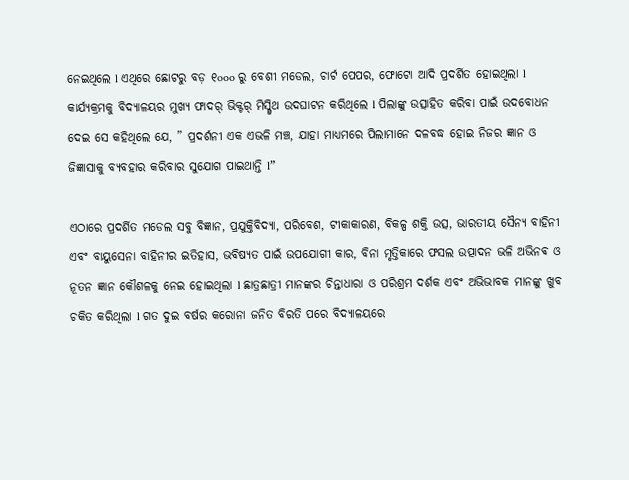ନେଇଥିଲେ l ଏଥିରେ ଛୋଟରୁ ବଡ଼ ୧ooo ରୁ ବେଶୀ ମଡେଲ, ଚାର୍ଟ ପେପର, ଫୋଟୋ ଆଦି ପ୍ରଦର୍ଶିତ ହୋଇଥିଲା l କାର୍ଯ୍ୟକ୍ରମକୁ ବିଦ୍ୟାଳୟର ମୁଖ୍ୟ ଫାଦର୍ ଭିକ୍ଟର୍ ମିସ୍କ୍ଵିଥ ଉଦଘାଟନ କରିଥିଲେ l ପିଲାଙ୍କୁ ଉତ୍ସାହିତ କରିବା ପାଇଁ ଉଦବୋଧନ ଦେଇ ସେ କହିଥିଲେ ଯେ, ” ପ୍ରଦର୍ଶନୀ ଏକ ଏଭଳି ମଞ୍ଚ, ଯାହା ମାଧ୍ୟମରେ ପିଲାମାନେ ଦଳବଦ୍ଧ ହୋଇ ନିଜର ଜ୍ଞାନ ଓ ଜିଜ୍ଞାସାକୁ ବ୍ୟବହାର କରିବାର ସୁଯୋଗ ପାଇଥାନ୍ତି l”

ଏଠାରେ ପ୍ରଦର୍ଶିତ ମଡେଲ ସବୁ ବିଜ୍ଞାନ, ପ୍ରଯୁକ୍ତିବିଦ୍ୟା, ପରିବେଶ, ଟୀକାକାରଣ, ବିକଳ୍ପ ଶକ୍ତି ଉତ୍ସ, ଭାରତୀୟ ସୈନ୍ୟ ବାହିନୀ ଏବଂ ବାୟୁସେନା ବାହିନୀର ଇତିହାସ, ଭବିଷ୍ୟତ ପାଇଁ ଉପଯୋଗୀ କାର, ବିନା ମୃତ୍ତିକାରେ ଫସଲ ଉତ୍ପାଦନ ଭଳି ଅଭିନଵ ଓ ନୂତନ ଜ୍ଞାନ କୌଶଳକୁ ନେଇ ହୋଇଥିଲା l ଛାତ୍ରଛାତ୍ରୀ ମାନଙ୍କର ଚିନ୍ତାଧାରା ଓ ପରିଶ୍ରମ ଦର୍ଶକ ଏବଂ ଅଭିଭାବକ ମାନଙ୍କୁ ଖୁବ ଚକିତ କରିଥିଲା l ଗତ ଦୁଇ ବର୍ଷର କରୋନା ଜନିତ ବିରତି ପରେ ବିଦ୍ୟାଳୟରେ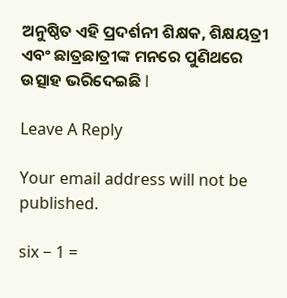ଅନୁଷ୍ଠିତ ଏହି ପ୍ରଦର୍ଶନୀ ଶିକ୍ଷକ, ଶିକ୍ଷୟତ୍ରୀ ଏବଂ ଛାତ୍ରଛାତ୍ରୀଙ୍କ ମନରେ ପୁଣିଥରେ ଉତ୍ସାହ ଭରିଦେଇଛି l

Leave A Reply

Your email address will not be published.

six − 1 =